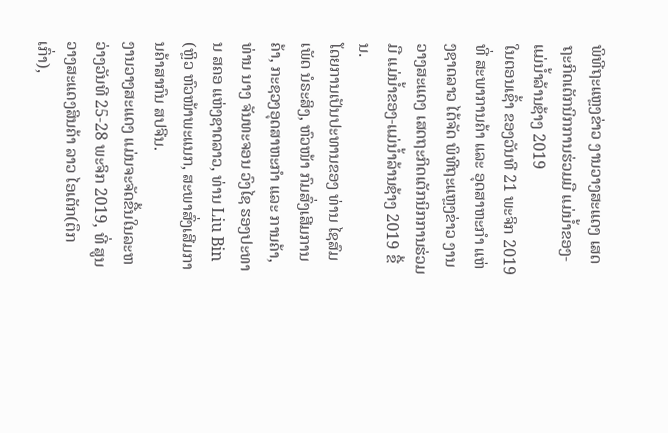ພິທີຖະແຫຼງຂ່າວ ງານວາງສະແດງ ເສດຖະກິດເຕັກນິກການຮ່ວມມື ແມ່ນໍ້າຂອງ-ແມ່ນໍ້າລ້ານຊ້າງ 2019
ໃນຕອນເຊົ້າ ຂອງວັນທີ 21 ພະຈິກ 2019 ທີ່ ສະພາການຄ້າ ແລະ ອຸດສາຫະກຳ ແຫ່ງຊາດລາວ ໄດ້ຈັດ ພິທີຖະແຫຼງຂ່າວ ງານວາງສະແດງ ເສດຖະກິດເຕັກນິກການຮ່ວມມື ແມ່ນໍ້າຂອງ-ແມ່ນໍ້າລ້ານຊ້າງ 2019 ຂື້ນ.
ໂດຍການເປັນປະທານຂອງ ທ່ານ ໄຊສົມເພັດ ນໍຣະສິງ, ຫົວໜ້າ ກົມສົ່ງເສີມການຄ້າ, ກະຊວງອຸດສາຫະກໍາ ແລະ ການຄ້າ, ທ່ານ ນາງ ຈັນທະຈອນ ວົງໄຊ ຮອງປະທານ ສຄອ ແຫ່ງຊາດລາວ, ທ່ານ Liu Bin (ຫຼິວ ຫົວໜ້າພະແນກ, ສະພາສົ່ງເສີມການຄ້າສາກົນ ສປຈີນ.
ງານວາງສະແດງ ແມ່ນຈະຈັດຂື້ນໃນລະຫວ່າງວັນທີ 25-28 ພະຈິກ 2019, ທີ່ ສູນວາງສະແດງສິນຄ້າ ລາວ ໄອເຕັກ(ຕຶກເກົ່າ),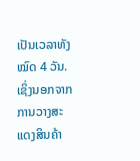ເປັນເວລາທັງໝົດ 4 ວັນ. ເຊິ່ງນອກຈາກການວາງສະແດງສິນຄ້າ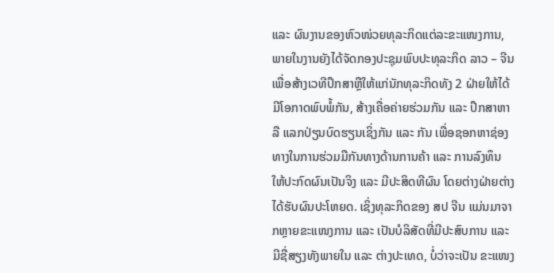ແລະ ຜົນງານຂອງຫົວໜ່ວຍທຸລະກິດແຕ່ລະຂະແໜງການ, ພາຍໃນງານຍັງໄດ້ຈັດກອງປະຊຸມພົບປະທຸລະກິດ ລາວ – ຈີນ ເພື່ອສ້າງເວທີປຶກສາຫຼືໃຫ້ແກ່ນັກທຸລະກິດທັງ 2 ຝ່າຍໃຫ້ໄດ້ມີໂອກາດພົບພໍ້ກັນ, ສ້າງເຄື່ອຄ່າຍຮ່ວມກັນ ແລະ ປຶກສາຫາລື ແລກປ່ຽນບົດຮຽນເຊິ່ງກັນ ແລະ ກັນ ເພື່ອຊອກຫາຊ່ອງທາງໃນການຮ່ວມມືກັນທາງດ້ານການຄ້າ ແລະ ການລົງທຶນ ໃຫ້ປະກົດຜົນເປັນຈິງ ແລະ ມີປະສິດທີຜົນ ໂດຍຕ່າງຝ່າຍຕ່າງໄດ້ຮັບຜົນປະໂຫຍດ. ເຊິ່ງທຸລະກິດຂອງ ສປ ຈີນ ແມ່ນມາຈາກຫຼາຍຂະແໜງການ ແລະ ເປັນບໍລິສັດທີ່ມີປະສົບການ ແລະ ມີຊື່ສຽງທັງພາຍໃນ ແລະ ຕ່າງປະເທດ, ບໍ່ວ່າຈະເປັນ ຂະແໜງ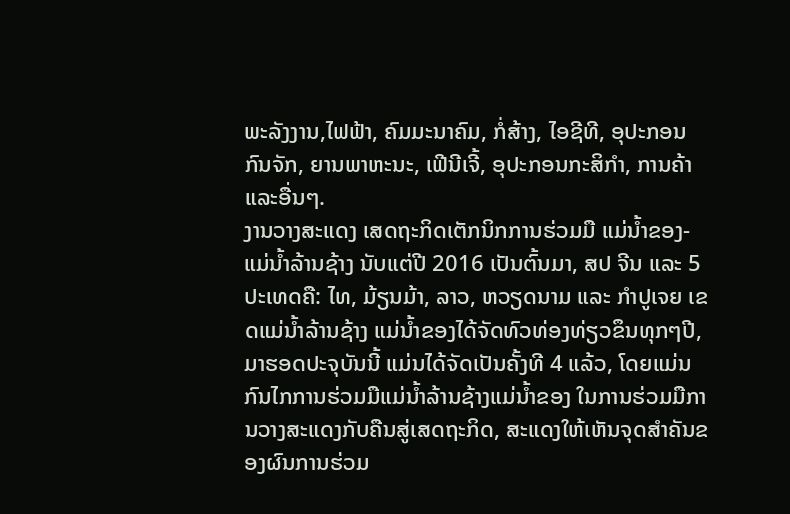ພະລັງງານ,ໄຟຟ້າ, ຄົມມະນາຄົມ, ກໍ່ສ້າງ, ໄອຊີທີ, ອຸປະກອນກົນຈັກ, ຍານພາຫະນະ, ເຟີນີເຈີ້, ອຸປະກອນກະສິກໍາ, ການຄ້າ ແລະອື່ນໆ.
ງານວາງສະແດງ ເສດຖະກິດເຕັກນິກການຮ່ວມມື ແມ່ນໍ້າຂອງ-ແມ່ນໍ້າລ້ານຊ້າງ ນັບແຕ່ປີ 2016 ເປັນຕົ້ນມາ, ສປ ຈີນ ແລະ 5 ປະເທດຄື: ໄທ, ມ້ຽນມ້າ, ລາວ, ຫວຽດນາມ ແລະ ກຳປູເຈຍ ເຂດແມ່ນ້ຳລ້ານຊ້າງ ແມ່ນ້ຳຂອງໄດ້ຈັດທົວທ່ອງທ່ຽວຂຶນທຸກໆປີ, ມາຮອດປະຈຸບັນນີ້ ແມ່ນໄດ້ຈັດເປັນຄັ້ງທີ 4 ແລ້ວ, ໂດຍແມ່ນກົນໄກການຮ່ວມມືແມ່ນ້ຳລ້ານຊ້າງແມ່ນ້ຳຂອງ ໃນການຮ່ວມມືການວາງສະແດງກັບຄືນສູ່ເສດຖະກິດ, ສະແດງໃຫ້ເຫັນຈຸດສຳຄັນຂອງຜົນການຮ່ວມ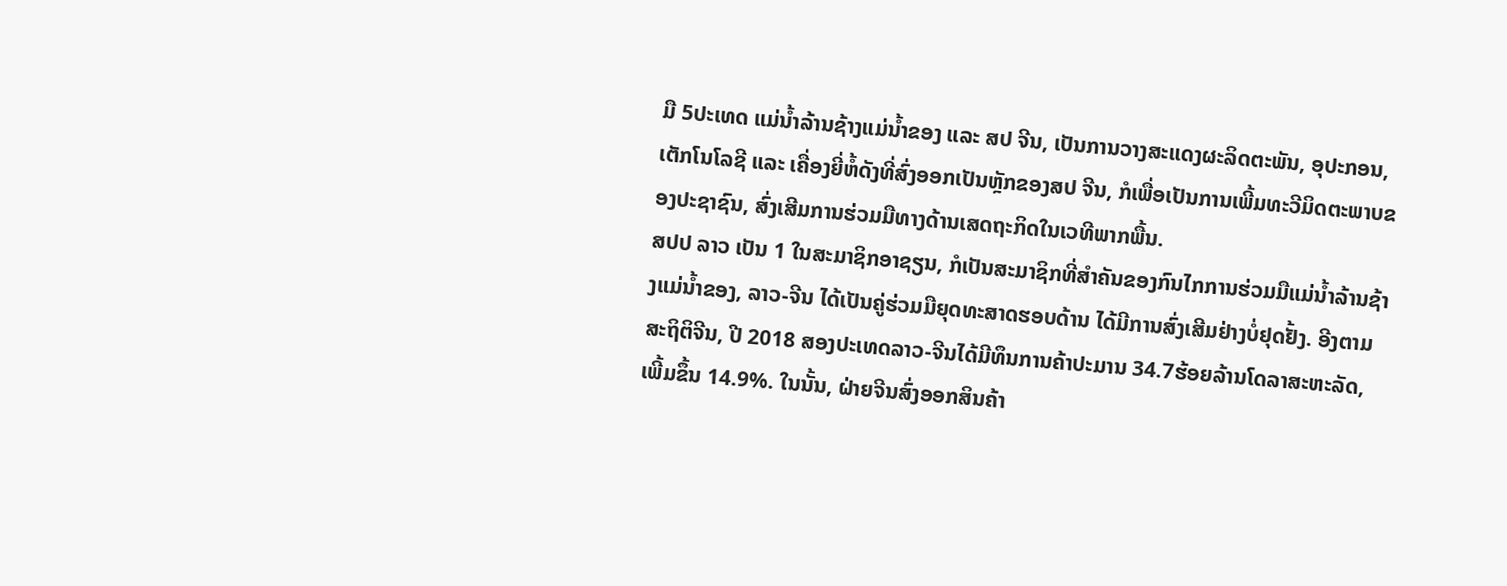ມື 5ປະເທດ ແມ່ນ້ຳລ້ານຊ້າງແມ່ນ້ຳຂອງ ແລະ ສປ ຈີນ, ເປັນການວາງສະແດງຜະລິດຕະພັນ, ອຸປະກອນ, ເຕັກໂນໂລຊີ ແລະ ເຄື່ອງຍີ່ຫໍ້ດັງທີ່ສົ່ງອອກເປັນຫຼັກຂອງສປ ຈີນ, ກໍເພື່ອເປັນການເພີ້ມທະວີມິດຕະພາບຂອງປະຊາຊົນ, ສົ່ງເສີມການຮ່ວມມືທາງດ້ານເສດຖະກິດໃນເວທີພາກພື້ນ.
ສປປ ລາວ ເປັນ 1 ໃນສະມາຊິກອາຊຽນ, ກໍເປັນສະມາຊິກທີ່ສຳຄັນຂອງກົນໄກການຮ່ວມມືແມ່ນ້ຳລ້ານຊ້າງແມ່ນ້ຳຂອງ, ລາວ-ຈີນ ໄດ້ເປັນຄູ່ຮ່ວມມືຍຸດທະສາດຮອບດ້ານ ໄດ້ມີການສົ່ງເສີມຢ່າງບໍ່ຢຸດຢັ້ງ. ອີງຕາມສະຖິຕິຈີນ, ປີ 2018 ສອງປະເທດລາວ-ຈີນໄດ້ມີທຶນການຄ້າປະມານ 34.7ຮ້ອຍລ້ານໂດລາສະຫະລັດ, ເພີ້ມຂຶ້ນ 14.9%. ໃນນັ້ນ, ຝ່າຍຈີນສົ່ງອອກສິນຄ້າ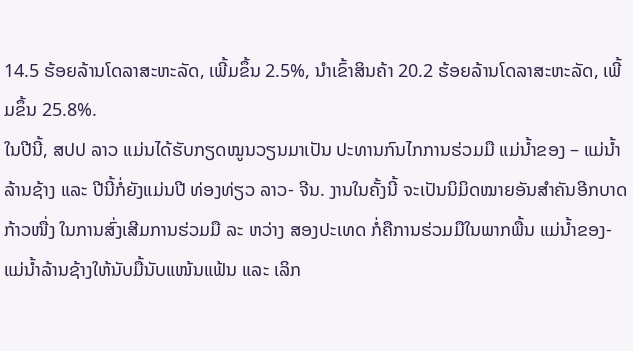14.5 ຮ້ອຍລ້ານໂດລາສະຫະລັດ, ເພີ້ມຂຶ້ນ 2.5%, ນຳເຂົ້າສິນຄ້າ 20.2 ຮ້ອຍລ້ານໂດລາສະຫະລັດ, ເພີ້ມຂຶ້ນ 25.8%.
ໃນປີນີ້, ສປປ ລາວ ແມ່ນໄດ້ຮັບກຽດໝູນວຽນມາເປັນ ປະທານກົນໄກການຮ່ວມມື ແມ່ນໍ້າຂອງ – ແມ່ນໍ້າລ້ານຊ້າງ ແລະ ປີນີ້ກໍ່ຍັງແມ່ນປີ ທ່ອງທ່ຽວ ລາວ- ຈີນ. ງານໃນຄັ້ງນີ້ ຈະເປັນນິມິດໝາຍອັນສຳຄັນອີກບາດກ້າວໜື່ງ ໃນການສົ່ງເສີມການຮ່ວມມື ລະ ຫວ່າງ ສອງປະເທດ ກໍ່ຄືການຮ່ວມມືໃນພາກພື້ນ ແມ່ນໍ້າຂອງ- ແມ່ນໍ້າລ້ານຊ້າງໃຫ້ນັບມື້ນັບແໜ້ນແຟ້ນ ແລະ ເລິກ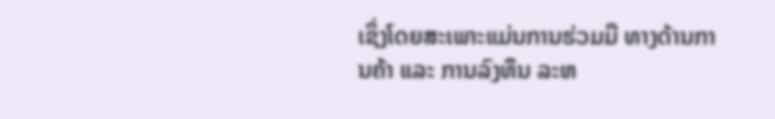ເຊິ່ງໂດຍສະເພາະແມ່ນການຮ່ວມມື ທາງດ້ານການຄ້າ ແລະ ການລົງທຶນ ລະຫ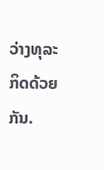ວ່າງທຸລະກິດດ້ວຍກັນ.